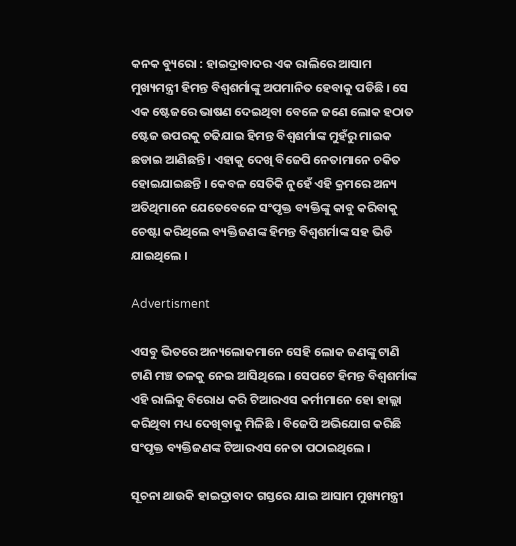କନକ ବ୍ୟୁରୋ : ହାଇଦ୍ରାବାଦର ଏକ ରାଲିରେ ଆସାମ ମୁଖ୍ୟମନ୍ତ୍ରୀ ହିମନ୍ତ ବିଶ୍ୱଶର୍ମାଙ୍କୁ ଅପମାନିତ ହେବାକୁ ପଡିଛି । ସେ ଏକ ଷ୍ଟେଜରେ ଭାଷଣ ଦେଇଥିବା ବେଳେ ଜଣେ ଲୋକ ହଠାତ ଷ୍ଟେଜ ଉପରକୁ ଚଢିଯାଇ ହିମନ୍ତ ବିଶ୍ୱଶର୍ମାଙ୍କ ମୁହଁରୁ ମାଇକ ଛଡାଇ ଆଣିଛନ୍ତି । ଏହାକୁ ଦେଖି ବିଜେପି ନେତାମାନେ ଚକିତ ହୋଇଯାଇଛନ୍ତି । କେବଳ ସେତିକି ନୁହେଁ ଏହି କ୍ରମରେ ଅନ୍ୟ ଅତିଥିମାନେ ଯେତେବେଳେ ସଂପୃକ୍ତ ବ୍ୟକ୍ତିଙ୍କୁ କାବୁ କରିବାକୁ ଚେଷ୍ଟା କରିଥିଲେ ବ୍ୟକ୍ତିଜଣଙ୍କ ହିମନ୍ତ ବିଶ୍ୱଶର୍ମାଙ୍କ ସହ ଭିଡି ଯାଇଥିଲେ ।

Advertisment

ଏସବୁ ଭିତରେ ଅନ୍ୟଲୋକମାନେ ସେହି ଲୋକ ଜଣଙ୍କୁ ଟାଣି ଟାଣି ମଞ୍ଚ ତଳକୁ ନେଇ ଆସିଥିଲେ । ସେପଟେ ହିମନ୍ତ ବିଶ୍ୱଶର୍ମାଙ୍କ ଏହି ରାଲିକୁ ବିରୋଧ କରି ଟିଆରଏସ କର୍ମୀମାନେ ହୋ ହାଲ୍ଲା କରିଥିବା ମଧ୍ୟ ଦେଖିବାକୁ ମିଳିଛି । ବିଜେପି ଅଭିଯୋଗ କରିଛି ସଂପୃକ୍ତ ବ୍ୟକ୍ତିଜଣଙ୍କ ଟିଆରଏସ ନେତା ପଠାଇଥିଲେ ।

ସୂଚନା ଥାଉକି ହାଇଦ୍ରାବାଦ ଗସ୍ତରେ ଯାଇ ଆସାମ ମୁଖ୍ୟମନ୍ତ୍ରୀ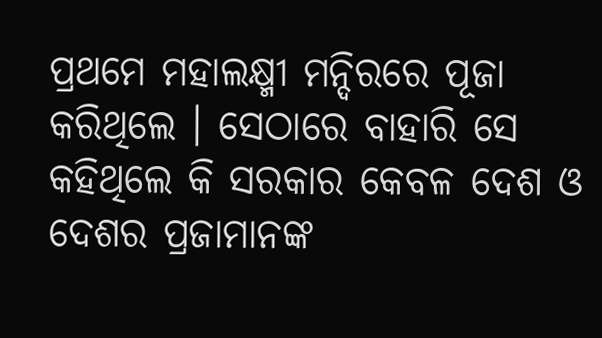ପ୍ରଥମେ ମହାଲକ୍ଷ୍ମୀ ମନ୍ଦିରରେ ପୂଜା କରିଥିଲେ । ସେଠାରେ ବାହାରି ସେ କହିଥିଲେ କି ସରକାର କେବଳ ଦେଶ ଓ ଦେଶର ପ୍ରଜାମାନଙ୍କ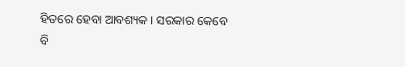ହିତରେ ହେବା ଆବଶ୍ୟକ । ସରକାର କେବେ ବି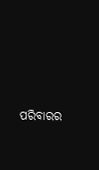ପରିବାରର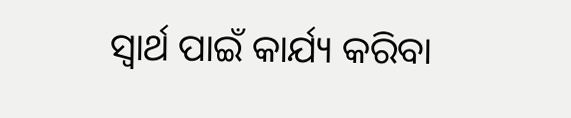ସ୍ୱାର୍ଥ ପାଇଁ କାର୍ଯ୍ୟ କରିବା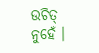ଉଚିତ୍ ନୁହେଁ ।